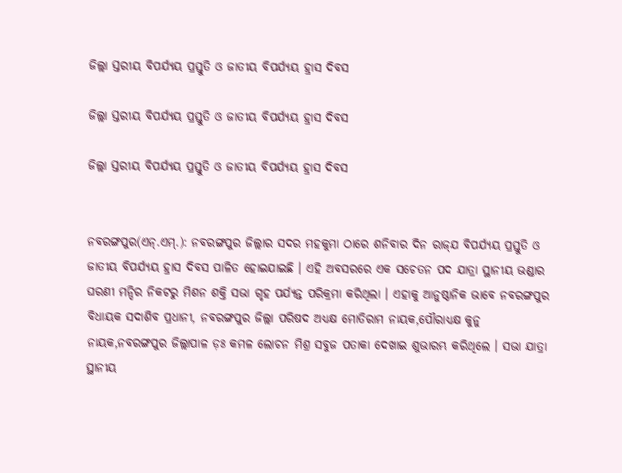ଜିଲ୍ଲା ସ୍ତରୀୟ ବିପର୍ଯ୍ୟୟ ପ୍ରସ୍ତୁତି ଓ ଜାତୀୟ ବିପର୍ଯ୍ୟୟ ହ୍ରାସ ଦିବସ

ଜିଲ୍ଲା ସ୍ତରୀୟ ବିପର୍ଯ୍ୟୟ ପ୍ରସ୍ତୁତି ଓ ଜାତୀୟ ବିପର୍ଯ୍ୟୟ ହ୍ରାସ ଦିବସ

ଜିଲ୍ଲା ସ୍ତରୀୟ ବିପର୍ଯ୍ୟୟ ପ୍ରସ୍ତୁତି ଓ ଜାତୀୟ ବିପର୍ଯ୍ୟୟ ହ୍ରାସ ଦିବସ


ନବରଙ୍ଗପୁର(ଏନ୍‌.ଏମ୍‌.): ନବରଙ୍ଗପୁର ଜିଲ୍ଲାର ସଦର ମହକୁମା ଠାରେ ଶନିବାର ଦିନ ରାଜ୍‌ଯ ବିପର୍ଯ୍ୟୟ ପ୍ରସ୍ତୁତି ଓ ଜାତୀୟ ବିପର୍ଯ୍ୟୟ ହ୍ରାସ ଦିବସ ପାଳିତ ହୋଇଯାଇଛି । ଏହି ଅବସରରେ ଏକ ସଚେତନ ପଦ ଯାତ୍ରା ସ୍ଥାନୀୟ ଭଣ୍ଡାର ଘରଣୀ ମନ୍ଦିର ନିକଟରୁ ମିଶନ ଶକ୍ତି ସଭା ଗୃହ ପର୍ଯ୍ୟନ୍ତ ପରିକ୍ରମା କରିଥିଲା । ଏହାକୁ ଆନୁଷ୍ଠାନିକ ଭାବେ ନବରଙ୍ଗପୁର ବିଧାୟକ ସଦାଶିବ ପ୍ରଧାନୀ, ନବରଙ୍ଗପୁର ଜିଲ୍ଲା ପରିଷଦ ଅଧ୍ୟକ୍ଷ ମୋତିରାମ ନାୟକ,ପୌରାଧ୍ୟକ୍ଷ କୁନୁ ନାୟକ,ନବରଙ୍ଗପୁର ଜିଲ୍ଲାପାଳ ଡ଼ଃ କମଳ ଲୋଚନ ମିଶ୍ର ସବୁଜ ପତାକା ଦେଖାଇ ଶୁଭାରମ୍ଭ କରିଥିଲେ । ସଭା ଯାତ୍ରା ସ୍ଥାନୀୟ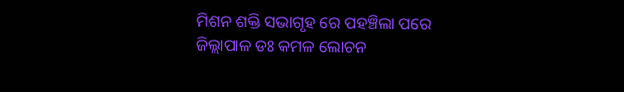ମିଶନ ଶକ୍ତି ସଭାଗୃହ ରେ ପହଞ୍ଚିଲା ପରେ ଜିଲ୍ଲାପାଳ ଡଃ କମଳ ଲୋଚନ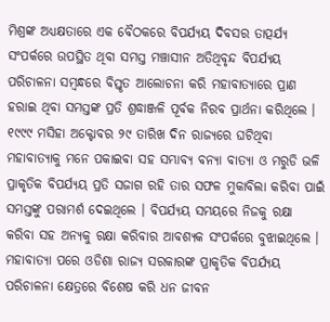ମିଶ୍ରଙ୍କ ଅଧ୍ୟକ୍ଷତାରେ ଏକ ବୈଠକରେ ବିପର୍ଯ୍ୟୟ ଦିବସର ତାତ୍ପର୍ଯ୍ୟ ସଂପର୍କରେ ଉପସ୍ଥିତ ଥିବା ସମସ୍ତ ମଞ୍ଚାସୀନ ଅତିଥିବୃନ୍ଦ ବିପର୍ଯ୍ୟୟ ପରିଚାଳନା ସମ୍ବନ୍ଧରେ ବିସ୍ତୃତ ଆଲୋଚନା କରି ମହାବାତ୍ୟାରେ ପ୍ରାଣ ହରାଇ ଥିବା ସମସ୍ତଙ୍କ ପ୍ରତି ଶ୍ରଦ୍ଧାଞ୍ଜଳି ପୂର୍ବକ ନିରବ ପ୍ରାର୍ଥନା କରିଥିଲେ । ୧୯୯୯ ମସିହା ଅକ୍ଟୋବର ୨୯ ତାରିଖ ଦିନ ରାଜ୍ୟରେ ଘଟିଥିବା ମହାବାତ୍ୟାକୁ ମନେ ପକାଇବା ସହ ସମ୍ଭାବ୍ୟ ବନ୍ୟା ବାତ୍ୟା ଓ ମରୁଡି ଭଳି ପ୍ରାକୃତିକ ବିପର୍ଯ୍ୟୟ ପ୍ରତି ସଜାଗ ରହି ତାର ସଫଳ ମୁକାବିଲା କରିବା ପାଇଁ ସମସ୍ତଙ୍କୁ ପରାମର୍ଶ ଦେଇଥିଲେ । ବିପର୍ଯ୍ୟୟ ସମୟରେ ନିଜକୁ ରକ୍ଷା କରିବା ସହ ଅନ୍ୟକୁ ରକ୍ଷା କରିବାର ଆବଶ୍ୟକ ସଂପର୍କରେ ବୁଝାଇଥିଲେ । ମହାବାତ୍ୟା ପରେ ଓଡିଶା ରାଜ୍ୟ ସରକାରଙ୍କ ପ୍ରାକୃତିକ ବିପର୍ଯ୍ୟୟ ପରିଚାଳନା କ୍ଷେତ୍ରରେ ବିଶେଷ କରି ଧନ ଜୀବନ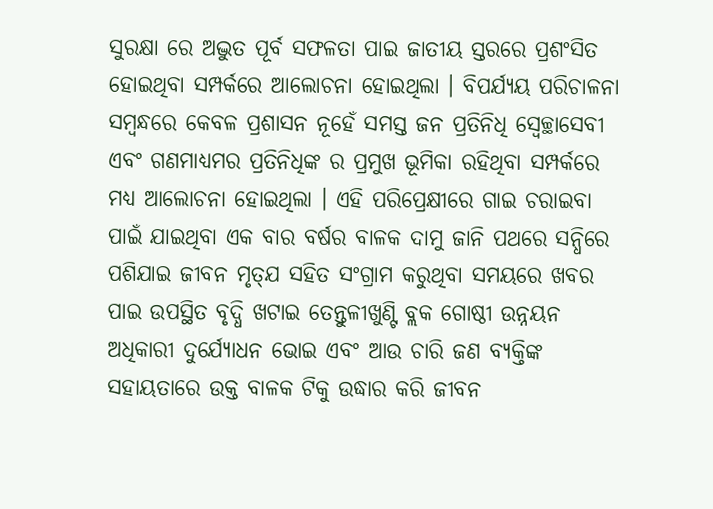ସୁରକ୍ଷା ରେ ଅଦ୍ଭୁତ ପୂର୍ବ ସଫଳତା ପାଇ ଜାତୀୟ ସ୍ତରରେ ପ୍ରଶଂସିତ ହୋଇଥିବା ସମ୍ପର୍କରେ ଆଲୋଚନା ହୋଇଥିଲା । ବିପର୍ଯ୍ୟୟ ପରିଚାଳନା ସମ୍ବନ୍ଧରେ କେବଳ ପ୍ରଶାସନ ନୂହେଁ ସମସ୍ତ ଜନ ପ୍ରତିନିଧି ସ୍ୱେଚ୍ଛାସେବୀ ଏବଂ ଗଣମାଧ୍ୟମର ପ୍ରତିନିଧିଙ୍କ ର ପ୍ରମୁଖ ଭୂମିକା ରହିଥିବା ସମ୍ପର୍କରେ ମଧ୍ୟ ଆଲୋଚନା ହୋଇଥିଲା । ଏହି ପରିପ୍ରେକ୍ଷୀରେ ଗାଇ ଚରାଇବା ପାଇଁ ଯାଇଥିବା ଏକ ବାର ବର୍ଷର ବାଳକ ଦାମୁ ଜାନି ପଥରେ ସନ୍ଧିରେ ପଶିଯାଇ ଜୀବନ ମୃତ୍‌ଯ ସହିତ ସଂଗ୍ରାମ କରୁଥିବା ସମୟରେ ଖବର ପାଇ ଉପସ୍ଥିତ ବୃଦ୍ଧି ଖଟାଇ ତେନ୍ତୁଳୀଖୁଣ୍ଟି ବ୍ଲକ ଗୋଷ୍ଠୀ ଉନ୍ନୟନ ଅଧିକାରୀ ଦୁର୍ଯ୍ୟୋଧନ ଭୋଇ ଏବଂ ଆଉ ଚାରି ଜଣ ବ୍ୟକ୍ତିଙ୍କ ସହାୟତାରେ ଉକ୍ତ ବାଳକ ଟିକୁ ଉଦ୍ଧାର କରି ଜୀବନ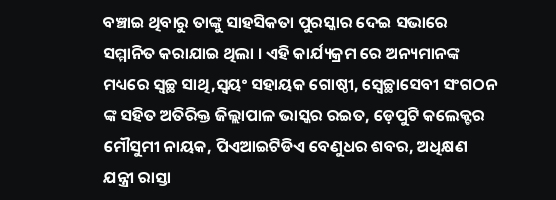ବଞ୍ଚାଇ ଥିବାରୁ ତାଙ୍କୁ ସାହସିକତା ପୁରସ୍କାର ଦେଇ ସଭାରେ ସମ୍ମାନିତ କରାଯାଇ ଥିଲା । ଏହି କାର୍ଯ୍ୟକ୍ରମ ରେ ଅନ୍ୟମାନଙ୍କ ମଧ୍ୟରେ ସ୍ୱଚ୍ଛ ସାଥି,ସ୍ୱୟଂ ସହାୟକ ଗୋଷ୍ଠୀ, ସ୍ୱେଚ୍ଛାସେବୀ ସଂଗଠନ ଙ୍କ ସହିତ ଅତିରିକ୍ତ ଜିଲ୍ଲାପାଳ ଭାସ୍କର ରଇତ, ଡ଼େପୁଟି କଲେକ୍ଟର ମୌସୁମୀ ନାୟକ, ପିଏଆଇଟିଡିଏ ବେଣୁଧର ଶବର, ଅଧିକ୍ଷଣ ଯନ୍ତ୍ରୀ ରାସ୍ତା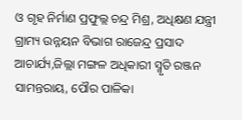ଓ ଗୃହ ନିର୍ମାଣ ପ୍ରଫୁଲ୍ଲ ଚନ୍ଦ୍ର ମିଶ୍ର, ଅଧିକ୍ଷଣ ଯନ୍ତ୍ରୀ ଗ୍ରାମ୍ୟ ଉନ୍ନୟନ ବିଭାଗ ରାଜେନ୍ଦ୍ର ପ୍ରସାଦ ଆଚାର୍ଯ୍ୟ,ଜିଲ୍ଲା ମଙ୍ଗଳ ଅଧିକାରୀ ସ୍ମୃତି ରଞ୍ଜନ ସାମନ୍ତରାୟ, ପୌର ପାଳିକା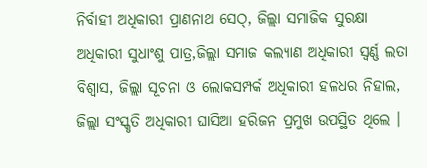ନିର୍ବାହୀ ଅଧିକାରୀ ପ୍ରାଣନାଥ ସେଠ୍‌, ଜିଲ୍ଲା ସମାଜିକ ସୁରକ୍ଷା ଅଧିକାରୀ ସୁଧାଂଶୁ ପାତ୍ର,ଜିଲ୍ଲା ସମାଜ କଲ୍ୟାଣ ଅଧିକାରୀ ସ୍ୱର୍ଣ୍ଣ ଲତା ବିଶ୍ୱାସ, ଜିଲ୍ଲା ସୂଚନା ଓ ଲୋକସମ୍ପର୍କ ଅଧିକାରୀ ହଳଧର ନିହାଲ, ଜିଲ୍ଲା ସଂସ୍କୃତି ଅଧିକାରୀ ଘାସିଆ ହରିଜନ ପ୍ରମୁଖ ଉପସ୍ଥିତ ଥିଲେ ।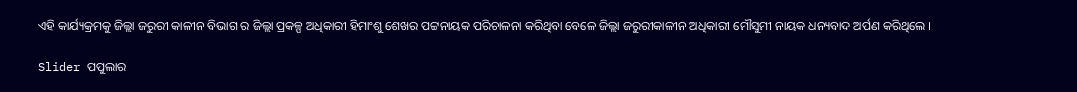ଏହି କାର୍ଯ୍ୟକ୍ରମକୁ ଜିଲ୍ଲା ଜରୁରୀ କାଳୀନ ବିଭାଗ ର ଜିଲ୍ଲା ପ୍ରକଳ୍ପ ଅଧିକାରୀ ହିମାଂଶୁ ଶେଖର ପଟ୍ଟନାୟକ ପରିଚାଳନା କରିଥିବା ବେଳେ ଜିଲ୍ଲା ଜରୁରୀକାଳୀନ ଅଧିକାରୀ ମୌସୁମୀ ନାୟକ ଧନ୍ୟବାଦ ଅର୍ପଣ କରିଥିଲେ ।

Slider ପପୁଲାର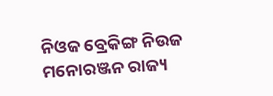ନିଓଜ ବ୍ରେକିଙ୍ଗ ନିଉଜ ମନୋରଞ୍ଜନ ରାଜ୍ୟ